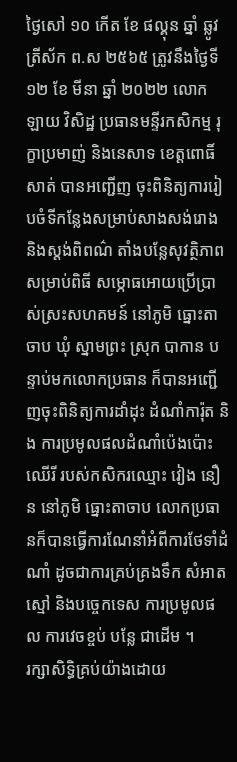ថ្ងៃសៅ ១០ កើត ខែ ផល្គុន ឆ្នាំ ឆ្លូវ ត្រីស័ក ព.ស ២៥៦៥ ត្រូវនឹងថ្ងៃទី ១២ ខែ មីនា ឆ្នាំ ២០២២ លោក ឡាយ វិសិដ្ឋ ប្រធានមន្ទីរកសិកម្ម រុក្ខាប្រមាញ់ និងនេសាទ ខេត្តពោធិ៍សាត់ បានអញ្ជើញ ចុះពិនិត្យការរៀបចំទីកន្លែងសម្រាប់សាងសង់រោង និងស្តង់ពិពណ៌ តាំងបន្លែសុវត្ថិភាព សម្រាប់ពិធី សម្ភោធអោយប្រើប្រាស់ស្រះសហគមន៍ នៅភូមិ ធ្នោះតាចាប ឃុំ ស្នាមព្រះ ស្រុក បាកាន បន្ទាប់មកលោកប្រធាន ក៏បានអញ្ជើញចុះពិនិត្យការដាំដុះ ដំណាំការ៉ុត និង ការប្រមូលផលដំណាំប៉េងប៉ោះឈើរី របស់កសិករឈ្មោះ វៀង នឿន នៅភូមិ ធ្នោះតាចាប លោកប្រធានក៏បានធ្វើការណែនាំអំពីការថែទាំដំណាំ ដូចជាការគ្រប់គ្រងទឹក សំអាតស្មៅ និងបច្ចេកទេស ការប្រមូលផល ការវេចខ្ចប់ បន្លែ ជាដេីម ។
រក្សាសិទិ្ធគ្រប់យ៉ាងដោយ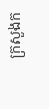ក្រសួងក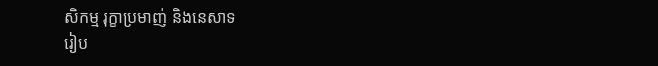សិកម្ម រុក្ខាប្រមាញ់ និងនេសាទ
រៀប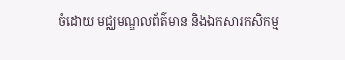ចំដោយ មជ្ឈមណ្ឌលព័ត៌មាន និងឯកសារកសិកម្ម